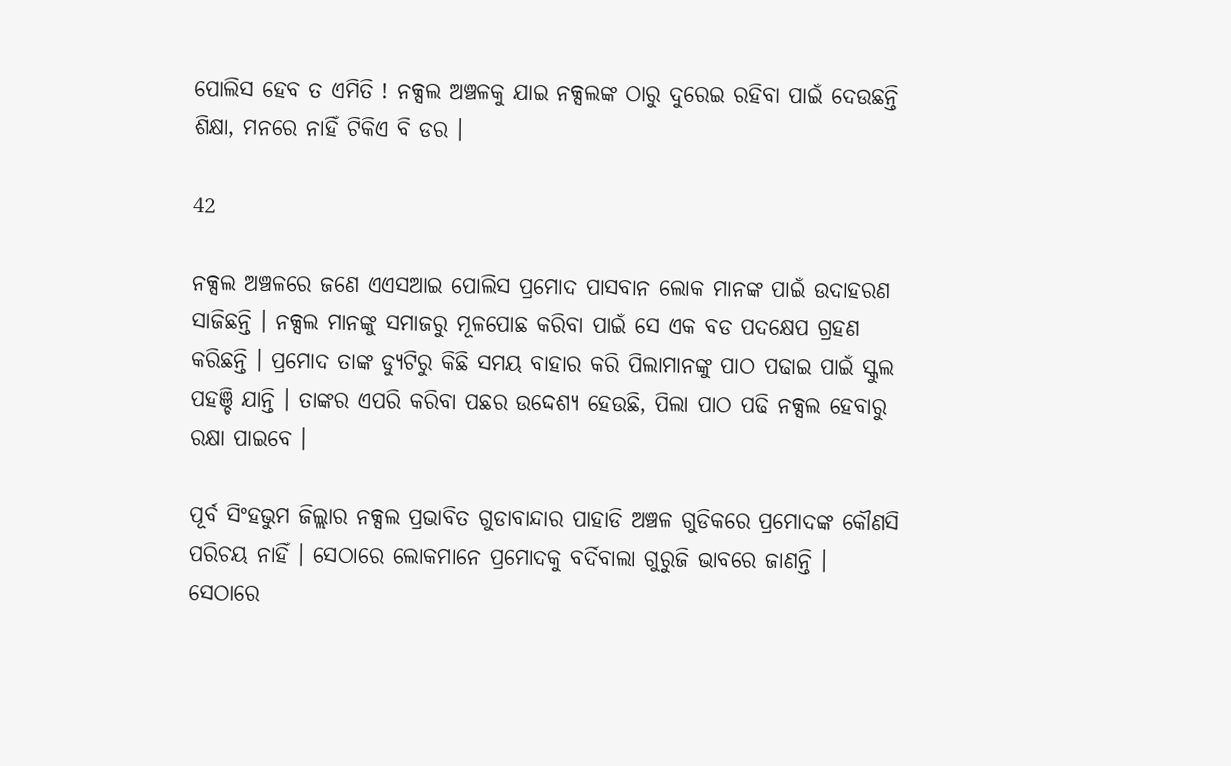ପୋଲିସ ହେବ ତ ଏମିତି ! ନକ୍ସଲ ଅଞ୍ଚଳକୁ ଯାଇ ନକ୍ସଲଙ୍କ ଠାରୁ ଦୁରେଇ ରହିବା ପାଇଁ ଦେଉଛନ୍ତି ଶିକ୍ଷା, ମନରେ ନାହିଁ ଟିକିଏ ବି ଡର ।

42

ନକ୍ସଲ ଅଞ୍ଚଳରେ ଜଣେ ଏଏସଆଇ ପୋଲିସ ପ୍ରମୋଦ ପାସବାନ ଲୋକ ମାନଙ୍କ ପାଇଁ ଉଦାହରଣ ସାଜିଛନ୍ତି । ନକ୍ସଲ ମାନଙ୍କୁ ସମାଜରୁ ମୂଳପୋଛ କରିବା ପାଇଁ ସେ ଏକ ବଡ ପଦକ୍ଷେପ ଗ୍ରହଣ କରିଛନ୍ତି । ପ୍ରମୋଦ ତାଙ୍କ ଡ୍ୟୁଟିରୁ କିଛି ସମୟ ବାହାର କରି ପିଲାମାନଙ୍କୁ ପାଠ ପଢାଇ ପାଇଁ ସ୍କୁଲ ପହଞ୍ଚି ଯାନ୍ତି । ତାଙ୍କର ଏପରି କରିବା ପଛର ଉଦ୍ଦେଶ୍ୟ ହେଉଛି, ପିଲା ପାଠ ପଢି ନକ୍ସଲ ହେବାରୁ ରକ୍ଷା ପାଇବେ ।

ପୂର୍ବ ସିଂହଭୁମ ଜିଲ୍ଲାର ନକ୍ସଲ ପ୍ରଭାବିତ ଗୁଡାବାନ୍ଦାର ପାହାଡି ଅଞ୍ଚଳ ଗୁଡିକରେ ପ୍ରମୋଦଙ୍କ କୌଣସି ପରିଚୟ ନାହିଁ । ସେଠାରେ ଲୋକମାନେ ପ୍ରମୋଦକୁ ବର୍ଦିବାଲା ଗୁରୁଜି ଭାବରେ ଜାଣନ୍ତି । ସେଠାରେ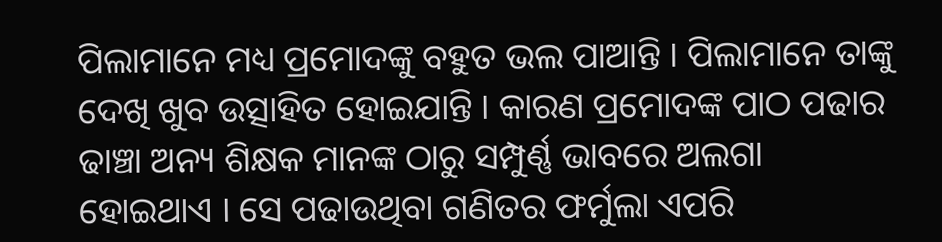ପିଲାମାନେ ମଧ୍ୟ ପ୍ରମୋଦଙ୍କୁ ବହୁତ ଭଲ ପାଆନ୍ତି । ପିଲାମାନେ ତାଙ୍କୁ ଦେଖି ଖୁବ ଉତ୍ସାହିତ ହୋଇଯାନ୍ତି । କାରଣ ପ୍ରମୋଦଙ୍କ ପାଠ ପଢାର ଢାଞ୍ଚା ଅନ୍ୟ ଶିକ୍ଷକ ମାନଙ୍କ ଠାରୁ ସମ୍ପୁର୍ଣ୍ଣ ଭାବରେ ଅଲଗା ହୋଇଥାଏ । ସେ ପଢାଉଥିବା ଗଣିତର ଫର୍ମୁଲା ଏପରି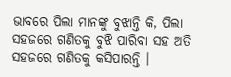ଭାବରେ ପିଲା ମାନଙ୍କୁ ବୁଝାନ୍ତି କି, ପିଲା ସହଜରେ ଗଣିତକୁ ବୁଝି ପାରିବା ସହ ଅତି ସହଜରେ ଗଣିତକୁ କସିପାରନ୍ତି ।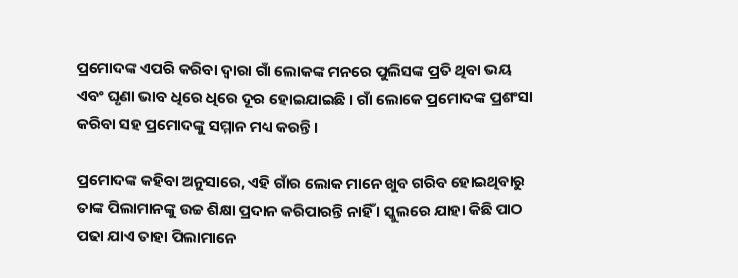ପ୍ରମୋଦଙ୍କ ଏପରି କରିବା ଦ୍ୱାରା ଗାଁ ଲୋକଙ୍କ ମନରେ ପୁଲିସଙ୍କ ପ୍ରତି ଥିବା ଭୟ ଏବଂ ଘୃଣା ଭାବ ଧିରେ ଧିରେ ଦୂର ହୋଇଯାଇଛି । ଗାଁ ଲୋକେ ପ୍ରମୋଦଙ୍କ ପ୍ରଶଂସା କରିବା ସହ ପ୍ରମୋଦଙ୍କୁ ସମ୍ମାନ ମଧ୍ୟ କରନ୍ତି ।

ପ୍ରମୋଦଙ୍କ କହିବା ଅନୁସାରେ, ଏହି ଗାଁର ଲୋକ ମାନେ ଖୁବ ଗରିବ ହୋଇଥିବାରୁ ତାଙ୍କ ପିଲାମାନଙ୍କୁ ଉଚ୍ଚ ଶିକ୍ଷା ପ୍ରଦାନ କରିପାରନ୍ତି ନାହିଁ । ସ୍କୁଲରେ ଯାହା କିଛି ପାଠ ପଢା ଯାଏ ତାହା ପିଲାମାନେ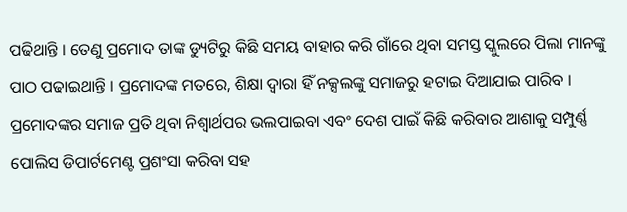ପଢିଥାନ୍ତି । ତେଣୁ ପ୍ରମୋଦ ତାଙ୍କ ଡ୍ୟୁଟିରୁ କିଛି ସମୟ ବାହାର କରି ଗାଁରେ ଥିବା ସମସ୍ତ ସ୍କୁଲରେ ପିଲା ମାନଙ୍କୁ ପାଠ ପଢାଇଥାନ୍ତି । ପ୍ରମୋଦଙ୍କ ମତରେ, ଶିକ୍ଷା ଦ୍ୱାରା ହିଁ ନକ୍ସଲଙ୍କୁ ସମାଜରୁ ହଟାଇ ଦିଆଯାଇ ପାରିବ । ପ୍ରମୋଦଙ୍କର ସମାଜ ପ୍ରତି ଥିବା ନିଶ୍ୱାର୍ଥପର ଭଲପାଇବା ଏବଂ ଦେଶ ପାଇଁ କିଛି କରିବାର ଆଶାକୁ ସମ୍ପୁର୍ଣ୍ଣ ପୋଲିସ ଡିପାର୍ଟମେଣ୍ଟ ପ୍ରଶଂସା କରିବା ସହ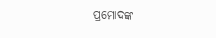ପ୍ରମୋଦଙ୍କ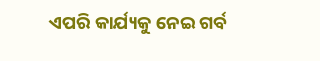ଏପରି କାର୍ଯ୍ୟକୁ ନେଇ ଗର୍ବ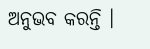ଅନୁଭବ କରନ୍ତି ।